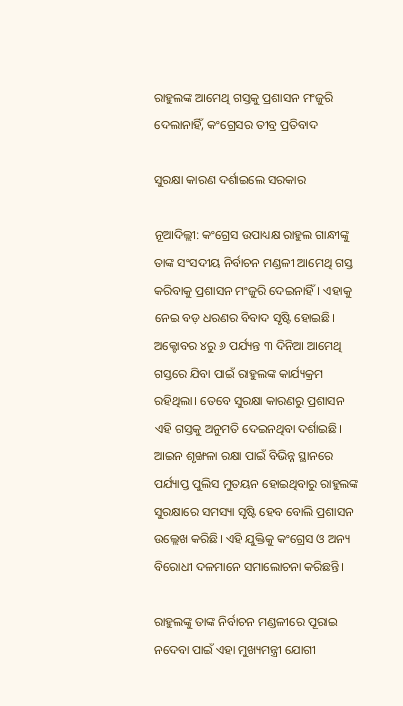ରାହୁଲଙ୍କ ଆମେଥି ଗସ୍ତକୁ ପ୍ରଶାସନ ମଂଜୁରି ଦେଲାନାହିଁ, କଂଗ୍ରେସର ତୀବ୍ର ପ୍ରତିବାଦ

ସୁରକ୍ଷା କାରଣ ଦର୍ଶାଇଲେ ସରକାର

ନୂଆଦିଲ୍ଲୀ: କଂଗ୍ରେସ ଉପାଧ୍ୟକ୍ଷ ରାହୁଲ ଗାନ୍ଧୀଙ୍କୁ ତାଙ୍କ ସଂସଦୀୟ ନିର୍ବାଚନ ମଣ୍ଡଳୀ ଆମେଥି ଗସ୍ତ କରିବାକୁ ପ୍ରଶାସନ ମଂଜୁରି ଦେଇନାହିଁ। ଏହାକୁ ନେଇ ବଡ଼ ଧରଣର ବିବାଦ ସୃଷ୍ଟି ହୋଇଛି। ଅକ୍ଟୋବର ୪ରୁ ୬ ପର୍ଯ୍ୟନ୍ତ ୩ ଦିନିଆ ଆମେଥି ଗସ୍ତରେ ଯିବା ପାଇଁ ରାହୁଲଙ୍କ କାର୍ଯ୍ୟକ୍ରମ ରହିଥିଲା। ତେବେ ସୁରକ୍ଷା କାରଣରୁ ପ୍ରଶାସନ ଏହି ଗସ୍ତକୁ ଅନୁମତି ଦେଇନଥିବା ଦର୍ଶାଇଛି। ଆଇନ ଶୃଙ୍ଖଳା ରକ୍ଷା ପାଇଁ ବିଭିନ୍ନ ସ୍ଥାନରେ ପର୍ଯ୍ୟାପ୍ତ ପୁଲିସ ମୁତୟନ ହୋଇଥିବାରୁ ରାହୁଲଙ୍କ ସୁରକ୍ଷାରେ ସମସ୍ୟା ସୃଷ୍ଟି ହେବ ବୋଲି ପ୍ରଶାସନ ଉଲ୍ଲେଖ କରିଛି। ଏହି ଯୁକ୍ତିକୁ କଂଗ୍ରେସ ଓ ଅନ୍ୟ ବିରୋଧୀ ଦଳମାନେ ସମାଲୋଚନା କରିଛନ୍ତି।

ରାହୁଲଙ୍କୁ ତାଙ୍କ ନିର୍ବାଚନ ମଣ୍ଡଳୀରେ ପୂରାଇ ନଦେବା ପାଇଁ ଏହା ମୁଖ୍ୟମନ୍ତ୍ରୀ ଯୋଗୀ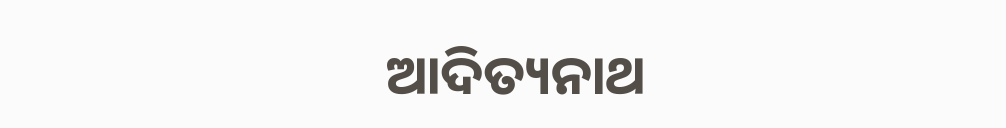ଆଦିତ୍ୟନାଥ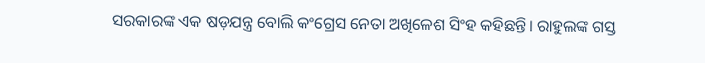ସରକାରଙ୍କ ଏକ ଷଡ଼ଯନ୍ତ୍ର ବୋଲି କଂଗ୍ରେସ ନେତା ଅଖିଳେଶ ସିଂହ କହିଛନ୍ତି। ରାହୁଲଙ୍କ ଗସ୍ତ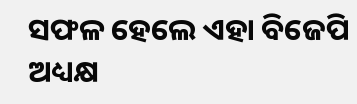ସଫଳ ହେଲେ ଏହା ବିଜେପି ଅଧ୍ୟକ୍ଷ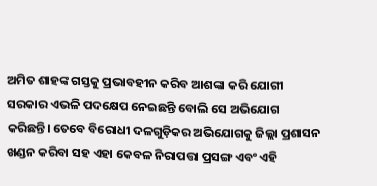ଅମିତ ଶାହଙ୍କ ଗସ୍ତକୁ ପ୍ରଭାବହୀନ କରିବ ଆଶଙ୍କା କରି ଯୋଗୀ ସରକାର ଏଭଳି ପଦକ୍ଷେପ ନେଇଛନ୍ତି ବୋଲି ସେ ଅଭିଯୋଗ କରିଛନ୍ତି। ତେବେ ବିରୋଧୀ ଦଳଗୁଡ଼ିକର ଅଭିଯୋଗକୁ ଜିଲ୍ଲା ପ୍ରଶାସନ ଖଣ୍ଡନ କରିବା ସହ ଏହା କେବଳ ନିରାପତ୍ତା ପ୍ରସଙ୍ଗ ଏବଂ ଏହି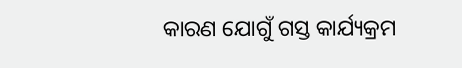କାରଣ ଯୋଗୁଁ ଗସ୍ତ କାର୍ଯ୍ୟକ୍ରମ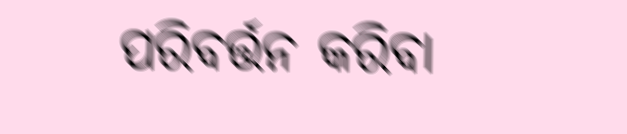ପରିବର୍ତ୍ତନ କରିବା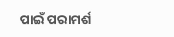ପାଇଁ ପରାମର୍ଶ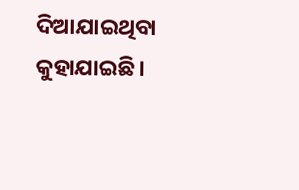ଦିଆଯାଇଥିବା କୁହାଯାଇଛି।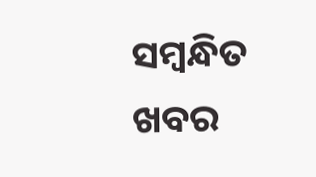ସମ୍ବନ୍ଧିତ ଖବର